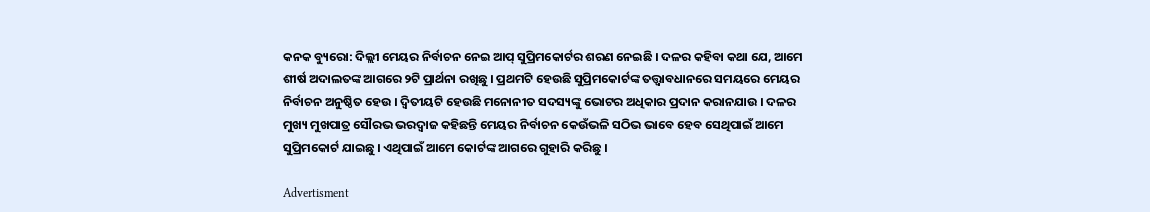କନକ ବ୍ୟୁରୋ: ଦିଲ୍ଲୀ ମେୟର ନିର୍ବାଚନ ନେଇ ଆପ୍ ସୁପ୍ରିମକୋର୍ଟର ଶରଣ ନେଇଛି । ଦଳର କହିବା କଥା ଯେ, ଆମେ ଶୀର୍ଷ ଅଦାଲତଙ୍କ ଆଗରେ ୨ଟି ପ୍ରାର୍ଥନା ରଖିଛୁ । ପ୍ରଥମଟି ହେଉଛି ସୁପ୍ରିମକୋର୍ଟଙ୍କ ତତ୍ତ୍ୱାବଧାନରେ ସମୟରେ ମେୟର ନିର୍ବାଚନ ଅନୁଷ୍ଠିତ ହେଉ । ଦ୍ୱିତୀୟଟି ହେଉଛି ମନୋନୀତ ସଦସ୍ୟଙ୍କୁ ଭୋଟର ଅଧିକାର ପ୍ରଦାନ କରାନଯାଉ । ଦଳର ମୁଖ୍ୟ ମୁଖପାତ୍ର ସୌରଭ ଭରଦ୍ୱାଜ କହିଛନ୍ତି ମେୟର ନିର୍ବାଚନ କେଉଁଭଳି ସଠିଭ ଭାବେ ହେବ ସେଥିପାଇଁ ଆମେ ସୁପ୍ରିମକୋର୍ଟ ଯାଇଛୁ । ଏଥିପାଇଁ ଆମେ କୋର୍ଟଙ୍କ ଆଗରେ ଗୁହାରି କରିଛୁ ।

Advertisment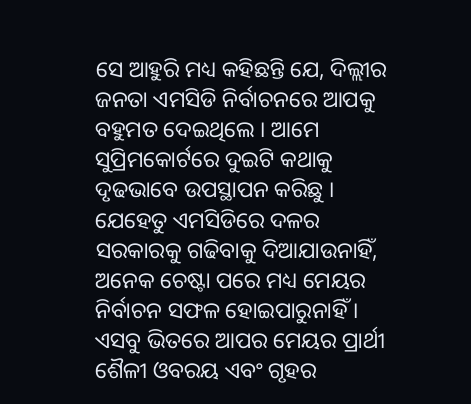ସେ ଆହୁରି ମଧ୍ୟ କହିଛନ୍ତି ଯେ, ଦିଲ୍ଲୀର ଜନତା ଏମସିଡି ନିର୍ବାଚନରେ ଆପକୁ ବହୁମତ ଦେଇଥିଲେ । ଆମେ ସୁପ୍ରିମକୋର୍ଟରେ ଦୁଇଟି କଥାକୁ ଦୃଢଭାବେ ଉପସ୍ଥାପନ କରିଛୁ । ଯେହେତୁ ଏମସିଡିରେ ଦଳର ସରକାରକୁ ଗଢିବାକୁ ଦିଆଯାଉନାହିଁ, ଅନେକ ଚେଷ୍ଟା ପରେ ମଧ୍ୟ ମେୟର ନିର୍ବାଚନ ସଫଳ ହୋଇପାରୁନାହିଁ । ଏସବୁ ଭିତରେ ଆପର ମେୟର ପ୍ରାର୍ଥୀ ଶୈଳୀ ଓବରୟ ଏବଂ ଗୃହର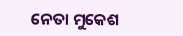ନେତା ମୁକେଶ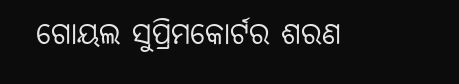ଗୋୟଲ ସୁପ୍ରିମକୋର୍ଟର ଶରଣ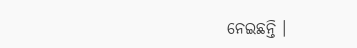ନେଇଛନ୍ତି ।